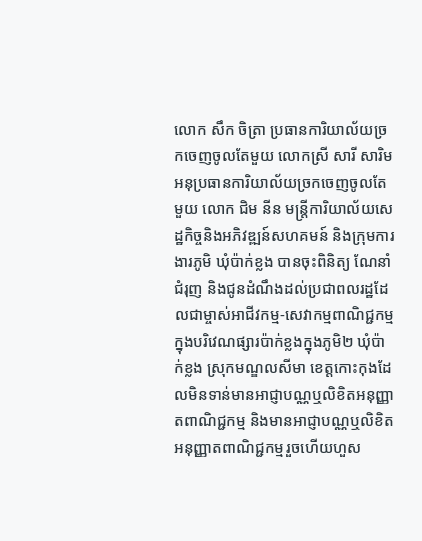លោក សឹក ចិត្រា ប្រធានការិយាល័យច្រកចេញចូលតែមួយ លោកស្រី សារី សារិម អនុប្រធានការិយាល័យច្រកចេញចូលតែមួយ លោក ជិម នីន មន្ត្រីការិយាល័យសេដ្ឋកិច្ចនិងអភិវឌ្ឍន៍សហគមន៍ និងក្រុមការងារភូមិ ឃុំប៉ាក់ខ្លង បានចុះពិនិត្យ ណែនាំ ជំរុញ និងជូនដំណឹងដល់ប្រជាពលរដ្ឋដែលជាម្ចាស់អាជីវកម្ម-សេវាកម្មពាណិជ្ជកម្មក្នុងបរិវេណផ្សារប៉ាក់ខ្លងក្នុងភូមិ២ ឃុំប៉ាក់ខ្លង ស្រុកមណ្ឌលសីមា ខេត្តកោះកុងដែលមិនទាន់មានអាជ្ញាបណ្ណឬលិខិតអនុញ្ញាតពាណិជ្ជកម្ម និងមានអាជ្ញាបណ្ណឬលិខិតអនុញ្ញាតពាណិជ្ជកម្មរួចហើយហួស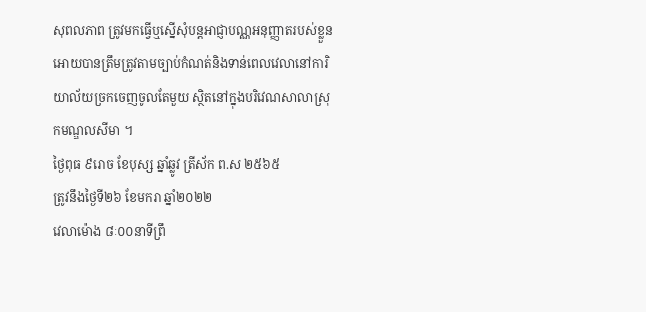សុពលភាព ត្រូវមកធ្វើឬស្នើសុំបន្តអាជ្ញាបណ្ណអនុញ្ញាតរបស់ខ្លួន អោយបានត្រឹមត្រូវតាមច្បាប់កំណត់និងទាន់ពេលវេលានៅការិយាល័យច្រកចេញចូលតែមួយ ស្ថិតនៅក្នុងបរិវេណសាលាស្រុកមណ្ឌលសីមា ។
ថ្ងៃពុធ ៩រោច ខែបុស្ស ឆ្នាំឆ្លូវ ត្រីស័ក ព.ស ២៥៦៥
ត្រូវនឹងថ្ងៃទី២៦ ខែមករា ឆ្នាំ២០២២
វេលាម៉ោង ៨ៈ០០នាទីព្រឹ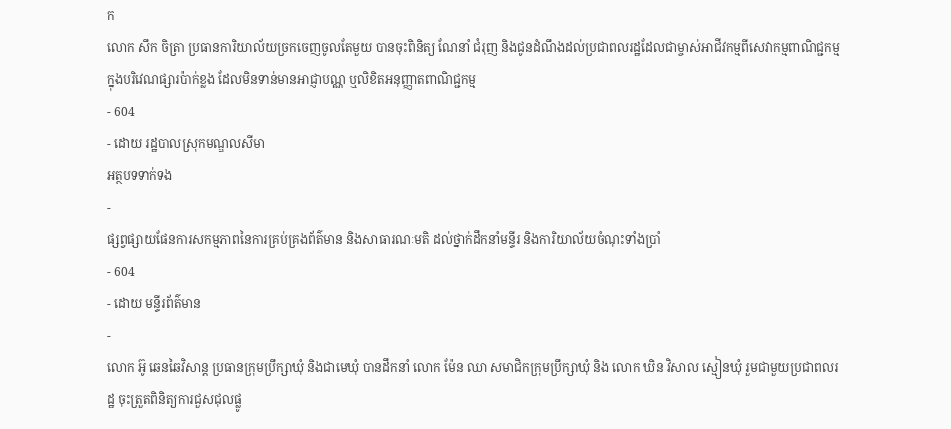ក
លោក សឹក ចិត្រា ប្រធានការិយាល័យច្រកចេញចូលតែមួយ បានចុះពិនិត្យ ណែនាំ ជំរុញ និងជូនដំណឹងដល់ប្រជាពលរដ្ឋដែលជាម្ចាស់អាជីវកម្មពីសេវាកម្មពាណិជ្ជកម្មក្នុងបរិវេណផ្សារប៉ាក់ខ្លង ដែលមិនទាន់មានអាជ្ញាបណ្ណ ឬលិខិតអនុញ្ញាតពាណិជ្ជកម្ម
- 604
- ដោយ រដ្ឋបាលស្រុកមណ្ឌលសីមា
អត្ថបទទាក់ទង
-
ផ្សព្វផ្សាយផែនការសកម្មភាពនៃការគ្រប់គ្រងព័ត៌មាន និងសាធារណៈមតិ ដល់ថ្នាក់ដឹកនាំមន្ទីរ និងការិយាល័យចំណុះទាំងប្រាំ
- 604
- ដោយ មន្ទីរព័ត៌មាន
-
លោក អ៊ូ ឆេនឆៃវិសាន្ដ ប្រធានក្រុមប្រឹក្សាឃុំ និងជាមេឃុំ បានដឹកនាំ លោក ម៉ែន ឈា សមាជិកក្រុមប្រឹក្សាឃុំ និង លោក ឃិន វិសាល ស្មៀនឃុំ រួមជាមួយប្រជាពលរដ្ឋ ចុះត្រួតពិនិត្យការជួសជុលផ្លូ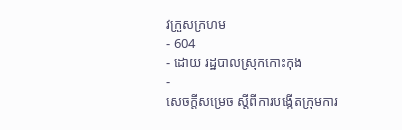វក្រួសក្រហម
- 604
- ដោយ រដ្ឋបាលស្រុកកោះកុង
-
សេចក្តីសម្រេច ស្តីពីការបង្កើតក្រុមការ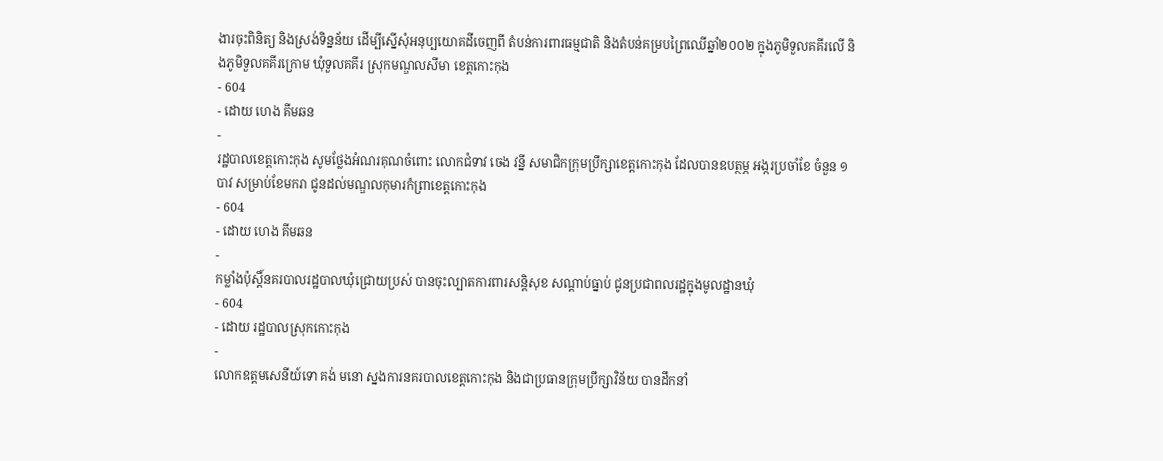ងារចុះពិនិត្យ និងស្រង់ទិន្នន័យ ដើម្បីស្នើសុំអនុប្បយោគដីចេញពី តំបន់ការពារធម្មជាតិ និងតំបន់គម្របព្រៃឈើឆ្នាំ២០០២ ក្នុងភូមិទួលគគីរលើ និងភូមិទួលគគីរក្រោម ឃុំទួលគគីរ ស្រុកមណ្ឌលសីមា ខេត្តកោះកុង
- 604
- ដោយ ហេង គីមឆន
-
រដ្ឋបាលខេត្តកោះកុង សូមថ្លែងអំណរគុណចំពោះ លោកជំទាវ ចេង វន្នី សមាជិកក្រុមប្រឹក្សាខេត្តកោះកុង ដែលបានឧបត្ថម្ភ អង្ករប្រចាំខែ ចំនួន ១បាវ សម្រាប់ខែមករា ជូនដល់មណ្ឌលកុមារកំព្រាខេត្តកោះកុង
- 604
- ដោយ ហេង គីមឆន
-
កម្លាំងប៉ុស្តិ៍នគរបាលរដ្ឋបាលឃុំជ្រោយប្រស់ បានចុះល្បាតការពារសន្តិសុខ សណ្តាប់ធ្នាប់ ជូនប្រជាពលរដ្ឋក្នុងមូលដ្ឋានឃុំ
- 604
- ដោយ រដ្ឋបាលស្រុកកោះកុង
-
លោកឧត្តមសេនីយ៍ទោ គង់ មនោ ស្នងការនគរបាលខេត្តកោះកុង និងជាប្រធានក្រុមប្រឹក្សាវិន័យ បានដឹកនាំ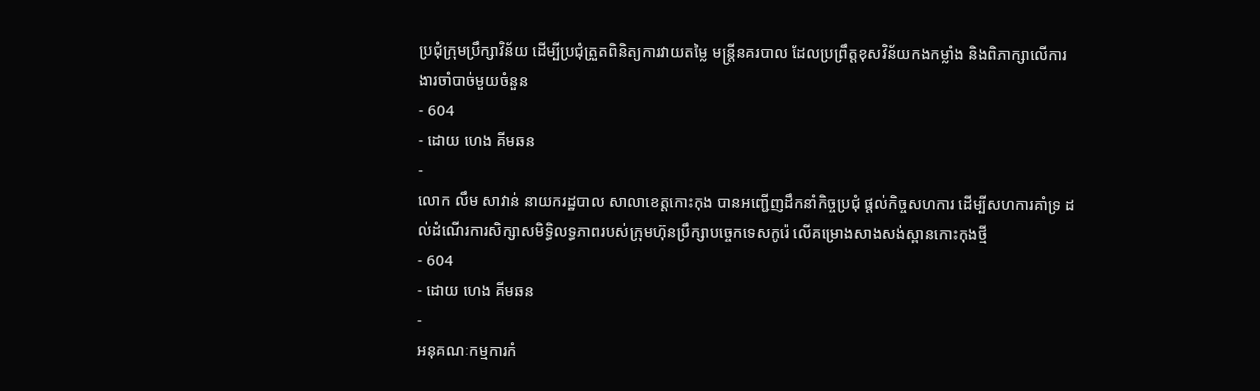ប្រជុំក្រុមប្រឹក្សាវិន័យ ដើម្បីប្រជុំត្រួតពិនិត្យការវាយតម្លៃ មន្ត្រីនគរបាល ដែលប្រព្រឹត្តខុសវិន័យកងកម្លាំង និងពិភាក្សាលើការងារចាំបាច់មួយចំនួន
- 604
- ដោយ ហេង គីមឆន
-
លោក លឹម សាវាន់ នាយករដ្ឋបាល សាលាខេត្តកោះកុង បានអញ្ជើញដឹកនាំកិច្ចប្រជុំ ផ្តល់កិច្ចសហការ ដើម្បីសហការគាំទ្រ ដល់ដំណើរការសិក្សាសមិទ្ធិលទ្ធភាពរបស់ក្រុមហ៊ុនប្រឹក្សាបច្ចេកទេសកូរ៉េ លើគម្រោងសាងសង់ស្ពានកោះកុងថ្មី
- 604
- ដោយ ហេង គីមឆន
-
អនុគណៈកម្មការកំ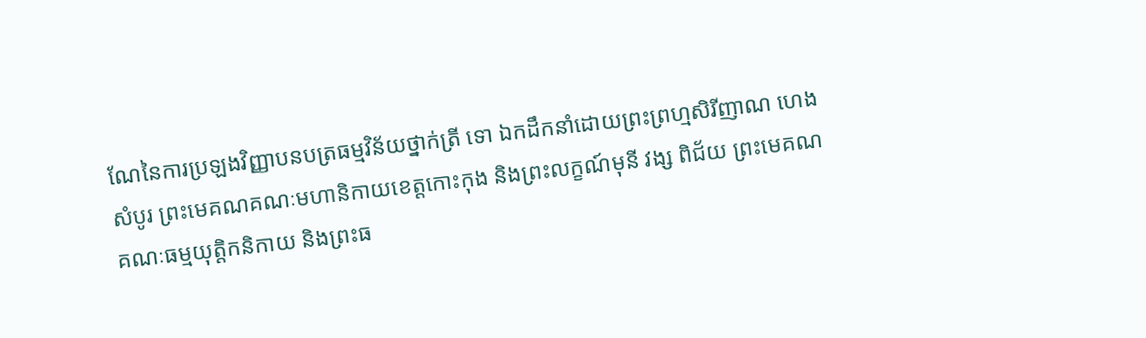ណែនៃការប្រឡងវិញ្ញាបនបត្រធម្មវិន័យថ្នាក់ត្រី ទោ ឯកដឹកនាំដោយព្រះព្រហ្មសិរីញាណ ហេង សំបូរ ព្រះមេគណគណៈមហានិកាយខេត្តកោះកុង និងព្រះលក្ខណ៍មុនី វង្ស ពិជ័យ ព្រះមេគណគណៈធម្មយុត្តិកនិកាយ និងព្រះធ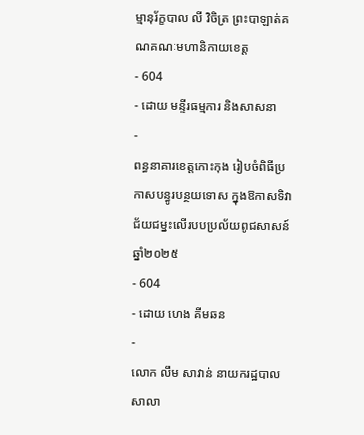ម្មានុរ័ក្ខបាល លី វិចិត្រ ព្រះបាឡាត់គណគណៈមហានិកាយខេត្ត
- 604
- ដោយ មន្ទីរធម្មការ និងសាសនា
-
ពន្ធនាគារខេត្តកោះកុង រៀបចំពិធីប្រកាសបន្ធូរបន្ថយទោស ក្នុងឱកាសទិវាជ័យជម្នះលើរបបប្រល័យពូជសាសន៍ឆ្នាំ២០២៥
- 604
- ដោយ ហេង គីមឆន
-
លោក លឹម សាវាន់ នាយករដ្ឋបាល សាលា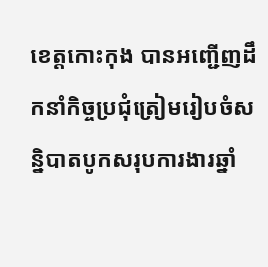ខេត្តកោះកុង បានអញ្ជើញដឹកនាំកិច្ចប្រជុំត្រៀមរៀបចំសន្និបាតបូកសរុបការងារឆ្នាំ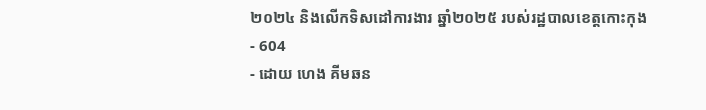២០២៤ និងលើកទិសដៅការងារ ឆ្នាំ២០២៥ របស់រដ្ឋបាលខេត្តកោះកុង
- 604
- ដោយ ហេង គីមឆន